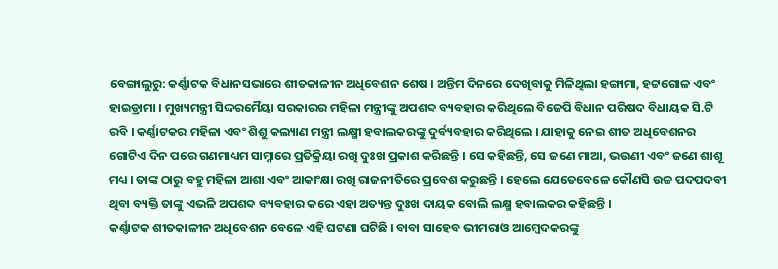ବେଙ୍ଗାଲୁରୁ: କର୍ଣ୍ଣାଟକ ବିଧାନସଭାରେ ଶୀତକାଳୀନ ଅଧିବେଶନ ଶେଷ । ଅନ୍ତିମ ଦିନରେ ଦେଖିବାକୁ ମିଳିଥିଲା ହଙ୍ଗାମା, ହଟ୍ଟଗୋଳ ଏବଂ ହାଇଡ୍ରାମା । ମୁଖ୍ୟମନ୍ତ୍ରୀ ସିଦ୍ଦରମୈୟା ସରକାରର ମହିଳା ମନ୍ତ୍ରୀଙ୍କୁ ଅପଶବ୍ଦ ବ୍ୟବହାର କରିଥିଲେ ବିଜେପି ବିଧାନ ପରିଷଦ ବିଧାୟକ ସି.ଟି ରବି । କର୍ଣ୍ଣାଟକର ମହିଳା ଏବଂ ଶିଶୁ କଲ୍ୟାଣ ମନ୍ତ୍ରୀ ଲକ୍ଷ୍ମୀ ହବାଲକରଙ୍କୁ ଦୁର୍ବ୍ୟବହାର କରିଥିଲେ । ଯାହାକୁ ନେଇ ଶୀତ ଅଧିବେଶନର ଗୋଟିଏ ଦିନ ପରେ ଗଣମାଧ୍ୟମ ସାମ୍ନାରେ ପ୍ରତିକ୍ରିୟା ରଖି ଦୁଃଖ ପ୍ରକାଶ କରିଛନ୍ତି । ସେ କହିଛନ୍ତି, ସେ ଜଣେ ମାଆ, ଭଉଣୀ ଏବଂ ଜଣେ ଶାଶୂ ମଧ୍ୟ । ତାଙ୍କ ଠାରୁ ବହୁ ମହିଳା ଆଶା ଏବଂ ଆକାଂକ୍ଷା ରଖି ରାଜନୀତିରେ ପ୍ରବେଶ କରୁଛନ୍ତି । ହେଲେ ଯେତେବେଳେ କୌଣସି ଉଚ୍ଚ ପଦପଦବୀ ଥିବା ବ୍ୟକ୍ତି ତାଙ୍କୁ ଏଭଳି ଅପଶବ୍ଦ ବ୍ୟବହାର କରେ ଏହା ଅତ୍ୟନ୍ତ ଦୁଃଖ ଦାୟକ ବୋଲି ଲକ୍ଷ୍ମ ହବାଲକର କହିଛନ୍ତି ।
କର୍ଣ୍ଣାଟକ ଶୀତକାଳୀନ ଅଧିବେଶନ ବେଳେ ଏହି ଘଟଣା ଘଟିଛି । ବାବା ସାହେବ ଭୀମରାଓ ଆମ୍ବେଦକରଙ୍କୁ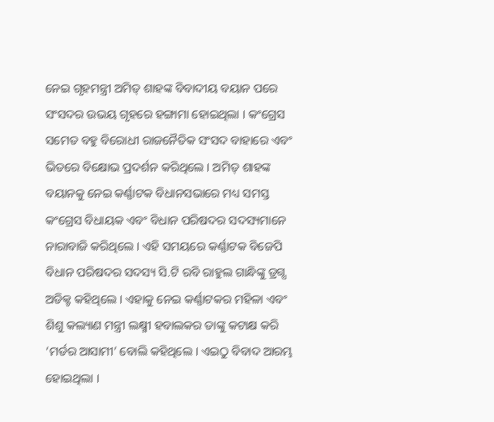ନେଇ ଗୃହମନ୍ତ୍ରୀ ଅମିତ୍ ଶାହଙ୍କ ବିବାଦୀୟ ବୟାନ ପରେ ସଂସଦର ଉଭୟ ଗୃହରେ ହଙ୍ଗାମା ହୋଇଥିଲା । କଂଗ୍ରେସ ସମେତ ବହୁ ବିରୋଧୀ ରାଜନୈତିକ ସଂସଦ ବାହାରେ ଏବଂ ଭିତରେ ବିକ୍ଷୋଭ ପ୍ରଦର୍ଶନ କରିଥିଲେ । ଅମିତ୍ ଶାହଙ୍କ ବୟାନକୁ ନେଇ କର୍ଣ୍ଣାଟକ ବିଧାନସଭାରେ ମଧ୍ୟ ସମସ୍ତ କଂଗ୍ରେସ ବିଧାୟକ ଏବଂ ବିଧାନ ପରିଷଦର ସଦସ୍ୟମାନେ ନାରାବାଜି କରିଥିଲେ । ଏହି ସମୟରେ କର୍ଣ୍ଣାଟକ ବିଜେପି ବିଧାନ ପରିଷଦର ସଦସ୍ୟ ସି.ଟି ରବି ରାହୁଲ ଗାନ୍ଧିଙ୍କୁ ଡ୍ରଗ୍ସ ଅଡିକ୍ଟ କହିଥିଲେ । ଏହାକୁ ନେଇ କର୍ଣ୍ଣାଟକର ମହିଳା ଏବଂ ଶିଶୁ କଲ୍ୟାଣ ମନ୍ତ୍ରୀ ଲକ୍ଷ୍ମୀ ହବାଲକର ତାଙ୍କୁ କଟାକ୍ଷ କରି ‘ମର୍ଡର ଆସାମୀ’ ବୋଲି କହିଥିଲେ । ଏଇଠୁ ବିବାଦ ଆରମ୍ଭ ହୋଇଥିଲା ।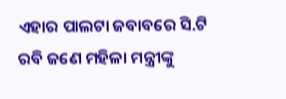ଏହାର ପାଲଟା ଜବାବରେ ସି.ଟି ରବି ଜଣେ ମହିଳା ମନ୍ତ୍ରୀଙ୍କୁ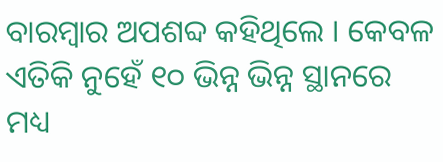ବାରମ୍ବାର ଅପଶବ୍ଦ କହିଥିଲେ । କେବଳ ଏତିକି ନୁହେଁ ୧୦ ଭିନ୍ନ ଭିନ୍ନ ସ୍ଥାନରେ ମଧ୍ୟ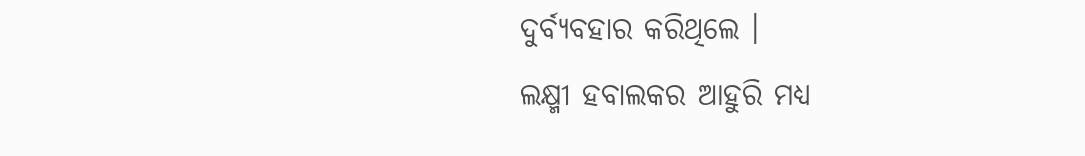ଦୁର୍ବ୍ୟବହାର କରିଥିଲେ ।
ଲକ୍ଷ୍ମୀ ହବାଲକର ଆହୁରି ମଧ୍ୟ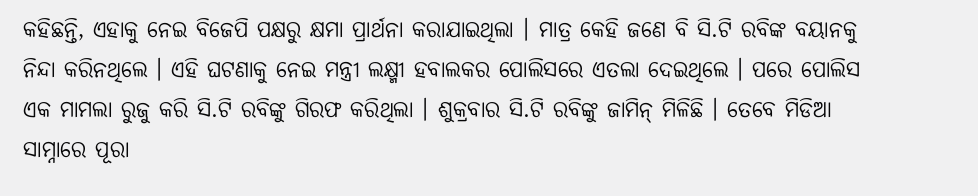କହିଛନ୍ତି, ଏହାକୁ ନେଇ ବିଜେପି ପକ୍ଷରୁ କ୍ଷମା ପ୍ରାର୍ଥନା କରାଯାଇଥିଲା । ମାତ୍ର କେହି ଜଣେ ବି ସି.ଟି ରବିଙ୍କ ବୟାନକୁ ନିନ୍ଦା କରିନଥିଲେ । ଏହି ଘଟଣାକୁ ନେଇ ମନ୍ତ୍ରୀ ଲକ୍ଷ୍ମୀ ହବାଲକର ପୋଲିସରେ ଏତଲା ଦେଇଥିଲେ । ପରେ ପୋଲିସ ଏକ ମାମଲା ରୁଜୁ କରି ସି.ଟି ରବିଙ୍କୁ ଗିରଫ କରିଥିଲା । ଶୁକ୍ରବାର ସି.ଟି ରବିଙ୍କୁ ଜାମିନ୍ ମିଳିଛି । ତେବେ ମିଡିଆ ସାମ୍ନାରେ ପୂରା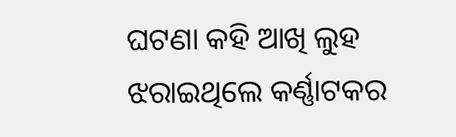ଘଟଣା କହି ଆଖି ଲୁହ ଝରାଇଥିଲେ କର୍ଣ୍ଣାଟକର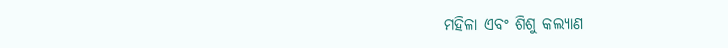ମହିଳା ଏବଂ ଶିଶୁ କଲ୍ୟାଣ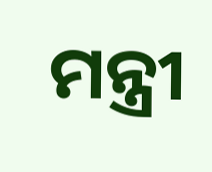ମନ୍ତ୍ରୀ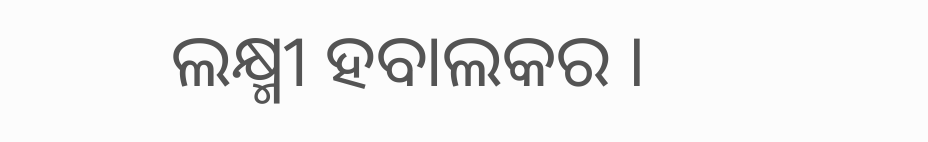ଲକ୍ଷ୍ମୀ ହବାଲକର ।